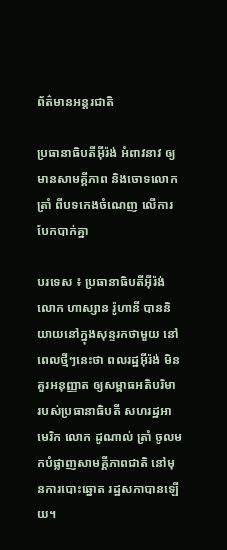ព័ត៌មានអន្តរជាតិ

ប្រធានាធិបតីអ៊ីរ៉ង់ អំពាវនាវ ឲ្យមានសាមគ្គីភាព និងចោទលោក ត្រាំ ពីបទកេងចំណេញ លើការបែកបាក់គ្នា

បរទេស ៖ ប្រធានាធិបតីអ៊ីរ៉ង់ លោក ហាស្សាន រ៉ូហានី បាននិយាយនៅក្នុងសុន្ទរកថាមួយ នៅពេលថ្មីៗនេះថា ពលរដ្ឋអ៊ីរ៉ង់ មិនគួរអនុញ្ញាត ឲ្យសម្ពាធអតិបរិមា របស់ប្រធានាធិបតី សហរដ្ឋអាមេរិក លោក ដូណាល់ ត្រាំ ចូលមកបំផ្លាញសាមគ្គីភាពជាតិ នៅមុនការបោះឆ្នោត រដ្ឋសភាបានឡើយ។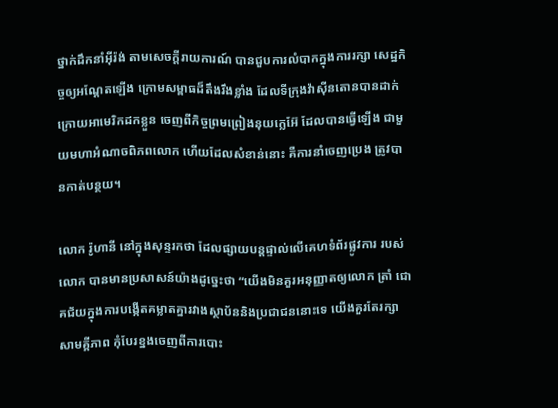ថ្នាក់ដឹកនាំអ៊ីរ៉ង់ តាមសេចក្តីរាយការណ៍ បានជួបការលំបាកក្នុងការរក្សា សេដ្ឋកិច្ចឲ្យអណ្ដែតឡើង ក្រោមសម្ពាធដ៏តឹងរឹងខ្លាំង ដែលទីក្រុងវ៉ាស៊ីនតោនបានដាក់ ក្រោយអាមេរិកដកខ្លួន ចេញពីកិច្ចព្រមព្រៀងនុយក្លេអ៊ែ ដែលបានធ្វើឡើង ជាមួយមហាអំណាចពិភពលោក ហើយដែលសំខាន់នោះ គឺការនាំចេញប្រេង ត្រូវបានកាត់បន្ថយ។

លោក រ៉ូហានី នៅក្នុងសុន្ទរកថា ដែលផ្សាយបន្តផ្ទាល់លើគេហទំព័រផ្លូវការ របស់លោក បានមានប្រសាសន៍យ៉ាងដូច្នេះថា “យើងមិនគួរអនុញ្ញាតឲ្យលោក ត្រាំ ជោគជ័យក្នុងការបង្កើតគម្លាតគ្នារវាងស្ថាប័ននិងប្រជាជននោះទេ យើងគួរតែរក្សាសាមគ្គីភាព កុំបែរខ្នងចេញពីការបោះ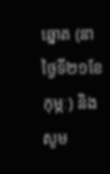ឆ្នោត (នាថ្ងៃទី២១ខែកុម្ភៈ) និងសូម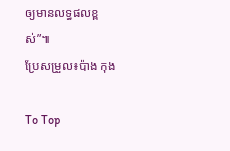ឲ្យមានលទ្ធផលខ្ពស់”៕
ប្រែសម្រួល៖ប៉ាង កុង

To Top